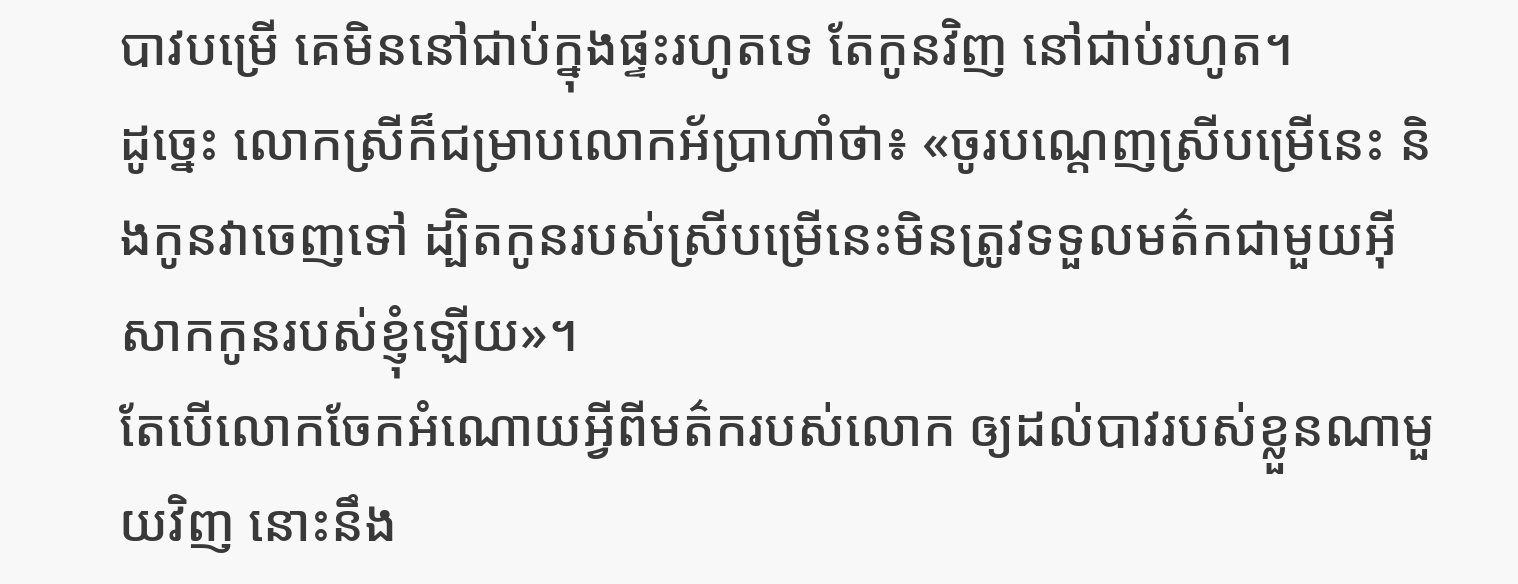បាវបម្រើ គេមិននៅជាប់ក្នុងផ្ទះរហូតទេ តែកូនវិញ នៅជាប់រហូត។
ដូច្នេះ លោកស្រីក៏ជម្រាបលោកអ័ប្រាហាំថា៖ «ចូរបណ្តេញស្រីបម្រើនេះ និងកូនវាចេញទៅ ដ្បិតកូនរបស់ស្រីបម្រើនេះមិនត្រូវទទួលមត៌កជាមួយអ៊ីសាកកូនរបស់ខ្ញុំឡើយ»។
តែបើលោកចែកអំណោយអ្វីពីមត៌ករបស់លោក ឲ្យដល់បាវរបស់ខ្លួនណាមួយវិញ នោះនឹង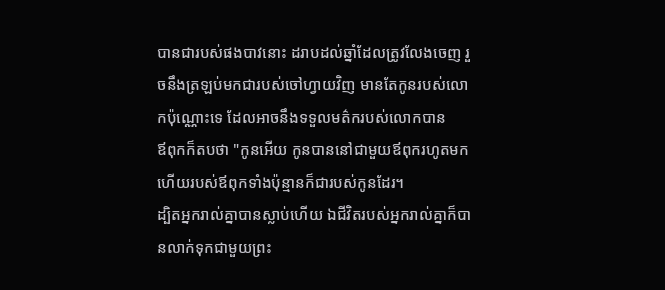បានជារបស់ផងបាវនោះ ដរាបដល់ឆ្នាំដែលត្រូវលែងចេញ រួចនឹងត្រឡប់មកជារបស់ចៅហ្វាយវិញ មានតែកូនរបស់លោកប៉ុណ្ណោះទេ ដែលអាចនឹងទទួលមត៌ករបស់លោកបាន
ឪពុកក៏តបថា "កូនអើយ កូនបាននៅជាមួយឪពុករហូតមក ហើយរបស់ឪពុកទាំងប៉ុន្មានក៏ជារបស់កូនដែរ។
ដ្បិតអ្នករាល់គ្នាបានស្លាប់ហើយ ឯជីវិតរបស់អ្នករាល់គ្នាក៏បានលាក់ទុកជាមួយព្រះ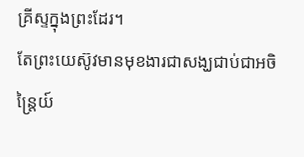គ្រីស្ទក្នុងព្រះដែរ។
តែព្រះយេស៊ូវមានមុខងារជាសង្ឃជាប់ជាអចិន្ត្រៃយ៍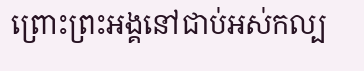ព្រោះព្រះអង្គនៅជាប់អស់កល្ប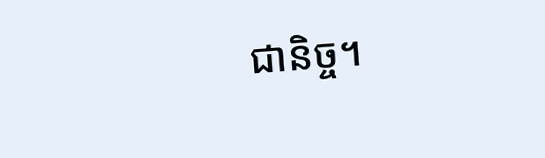ជានិច្ច។